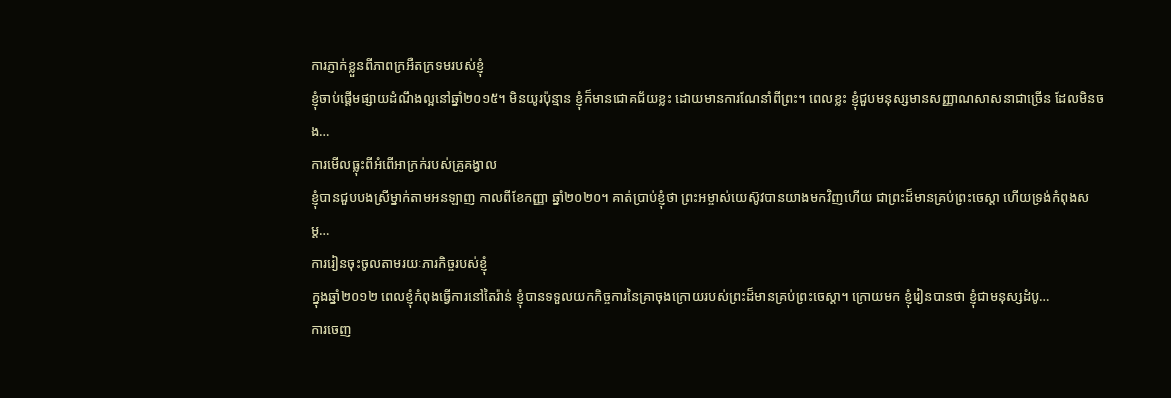ការភ្ញាក់ខ្លួនពីភាពក្រអឺតក្រទមរបស់ខ្ញុំ
ខ្ញុំចាប់ផ្ដើមផ្សាយដំណឹងល្អនៅឆ្នាំ២០១៥។ មិនយូរប៉ុន្មាន ខ្ញុំក៏មានជោគជ័យខ្លះ ដោយមានការណែនាំពីព្រះ។ ពេលខ្លះ ខ្ញុំជួបមនុស្សមានសញ្ញាណសាសនាជាច្រើន ដែលមិនចង…
ការមើលធ្លុះពីអំពើអាក្រក់របស់គ្រូគង្វាល
ខ្ញុំបានជួបបងស្រីម្នាក់តាមអនឡាញ កាលពីខែកញ្ញា ឆ្នាំ២០២០។ គាត់ប្រាប់ខ្ញុំថា ព្រះអម្ចាស់យេស៊ូវបានយាងមកវិញហើយ ជាព្រះដ៏មានគ្រប់ព្រះចេស្ដា ហើយទ្រង់កំពុងសម្ដ…
ការរៀនចុះចូលតាមរយៈភារកិច្ចរបស់ខ្ញុំ
ក្នុងឆ្នាំ២០១២ ពេលខ្ញុំកំពុងធ្វើការនៅតៃរ៉ាន់ ខ្ញុំបានទទួលយកកិច្ចការនៃគ្រាចុងក្រោយរបស់ព្រះដ៏មានគ្រប់ព្រះចេស្ដា។ ក្រោយមក ខ្ញុំរៀនបានថា ខ្ញុំជាមនុស្សដំបូ…
ការចេញ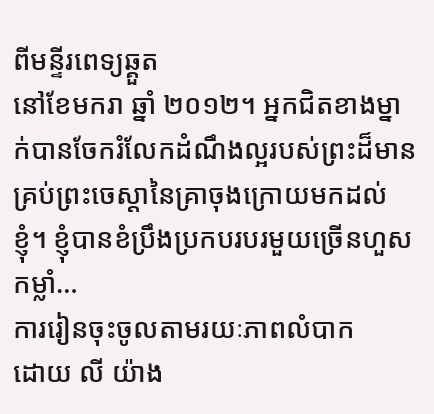ពីមន្ទីរពេទ្យឆ្គួត
នៅខែមករា ឆ្នាំ ២០១២។ អ្នកជិតខាងម្នាក់បានចែករំលែកដំណឹងល្អរបស់ព្រះដ៏មានគ្រប់ព្រះចេស្តានៃគ្រាចុងក្រោយមកដល់ខ្ញុំ។ ខ្ញុំបានខំប្រឹងប្រកបរបរមួយច្រើនហួសកម្លាំ…
ការរៀនចុះចូលតាមរយៈភាពលំបាក
ដោយ លី យ៉ាង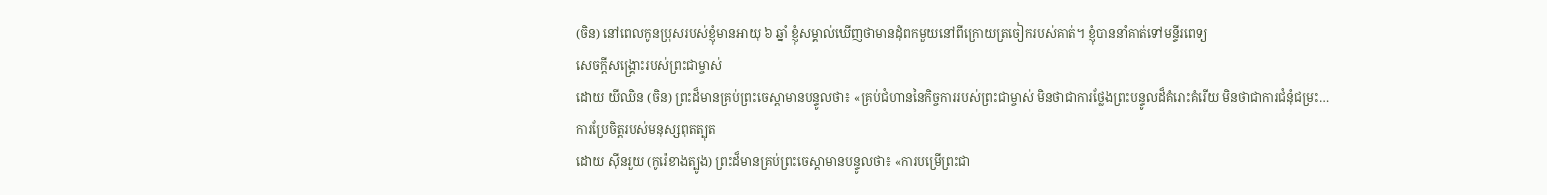(ចិន) នៅពេលកូនប្រុសរបស់ខ្ញុំមានអាយុ ៦ ឆ្នាំ ខ្ញុំសម្គាល់ឃើញថាមានដុំពកមួយនៅពីក្រោយត្រចៀករបស់គាត់។ ខ្ញុំបាននាំគាត់ទៅមន្ទីរពេទ្យ
សេចក្ដីសង្គ្រោះរបស់ព្រះជាម្ចាស់
ដោយ យីឈិន (ចិន) ព្រះដ៏មានគ្រប់ព្រះចេស្ដាមានបន្ទូលថា៖ «គ្រប់ជំហាននៃកិច្ចការរបស់ព្រះជាម្ចាស់ មិនថាជាការថ្លែងព្រះបន្ទូលដ៏គំរោះគំរើយ មិនថាជាការជំនុំជម្រះ…
ការប្រែចិត្តរបស់មនុស្សពុតត្បុត
ដោយ ស៊ីនរួយ (កូរ៉េខាងត្បូង) ព្រះដ៏មានគ្រប់ព្រះចេស្ដាមានបន្ទូលថា៖ «ការបម្រើព្រះជា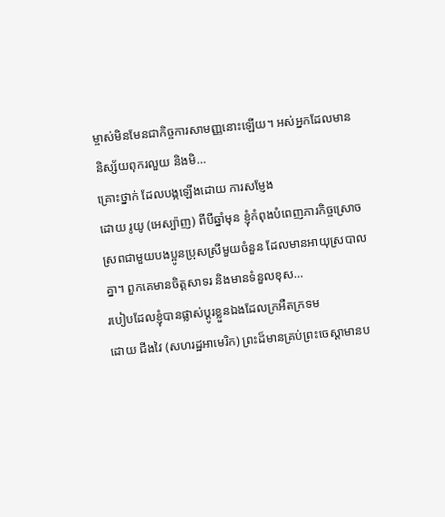ម្ចាស់មិនមែនជាកិច្ចការសាមញ្ញនោះឡើយ។ អស់អ្នកដែលមាននិស្ស័យពុករលួយ និងមិ…
គ្រោះថ្នាក់ ដែលបង្កឡើងដោយ ការសម្ញែង
ដោយ រូយូ (អេស្ប៉ាញ) ពីបីឆ្នាំមុន ខ្ញុំកំពុងបំពេញភារកិច្ចស្រោចស្រពជាមួយបងប្អូនប្រុសស្រីមួយចំនួន ដែលមានអាយុស្របាលគ្នា។ ពួកគេមានចិត្តសាទរ និងមានទំនួលខុស…
របៀបដែលខ្ញុំបានផ្លាស់ប្ដូរខ្លួនឯងដែលក្រអឺតក្រទម
ដោយ ជីងវៃ (សហរដ្ឋអាមេរិក) ព្រះដ៏មានគ្រប់ព្រះចេស្ដាមានប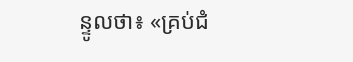ន្ទូលថា៖ «គ្រប់ជំ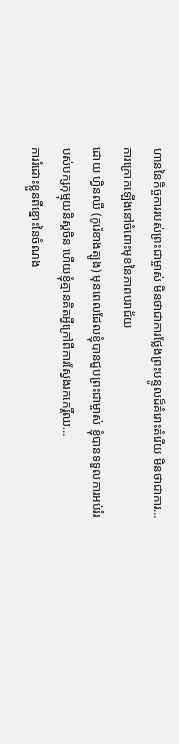ហាននៃកិច្ចការរបស់ព្រះជាម្ចាស់ មិនថាជាការថ្លែងព្រះបន្ទូលដ៏គំរោះគំរើយ មិនថាជាការ…
ការក្រោកឡើងនៅចំពោះមុខនៃភាពបរាជ័យ
ដោយ ហ្វិនឈី (កូរ៉េខាងត្បូង) មុនពេលដែលខ្ញុំបានជួបព្រះជាម្ចាស់ ខ្ញុំបានទទួលការអប់រំរបស់បក្សកុម្មុយនិស្ដចិន ហើយខ្ញុំគ្មានគិតអ្វីក្រៅពីការស្វែងរកកេរ្តិ៍ឈ…
ការរំដោះខ្លួនពីខ្នោះនៃចំណង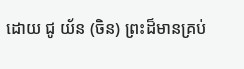ដោយ ជូ យ័ន (ចិន) ព្រះដ៏មានគ្រប់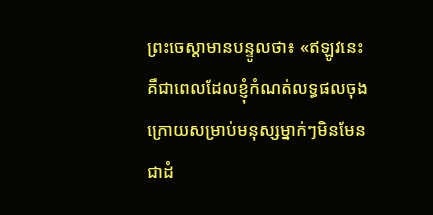ព្រះចេស្ដាមានបន្ទូលថា៖ «ឥឡូវនេះគឺជាពេលដែលខ្ញុំកំណត់លទ្ធផលចុងក្រោយសម្រាប់មនុស្សម្នាក់ៗមិនមែនជាដំ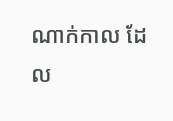ណាក់កាល ដែល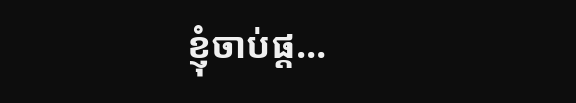ខ្ញុំចាប់ផ្ត…